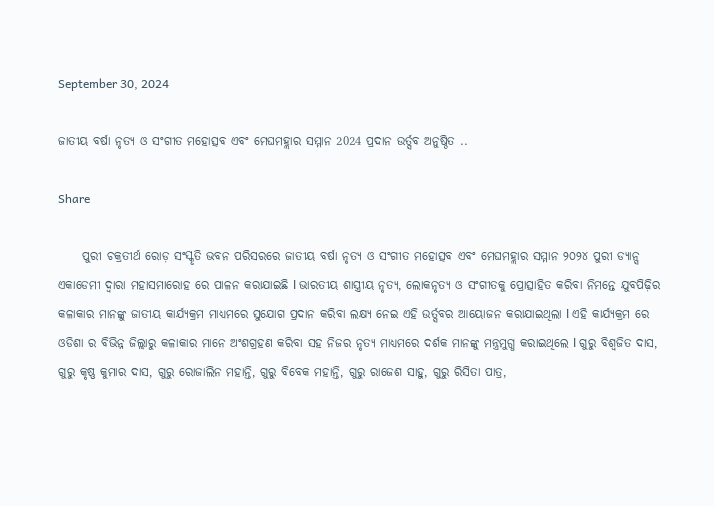September 30, 2024

ଜାତୀୟ ବର୍ଷା ନୃତ୍ୟ ଓ ସଂଗୀତ ମହୋତ୍ସବ ଏବଂ ମେଘମହ୍ଲାର ସମ୍ମାନ 2024 ପ୍ରଦାନ ଉର୍ତ୍ସବ ଅନୁଷ୍ଠିତ ..

Share

     ପୁରୀ ଚକ୍ରତୀର୍ଥ ରୋଡ଼ ସଂସ୍କୃତି ଭବନ ପରିସରରେ ଜାତୀୟ ବର୍ଷା ନୃତ୍ୟ ଓ ସଂଗୀତ ମହୋତ୍ସବ ଏବଂ ମେଘମହ୍ଲାର ସମ୍ମାନ ୨୦୨୪ ପୁରୀ ଡ୍ୟାନ୍ସ ଏକାଡେମୀ ଦ୍ୱାରା ମହାସମାରୋହ ରେ ପାଳନ କରାଯାଇଛି l ଭାରତୀୟ ଶାସ୍ତ୍ରୀୟ ନୃତ୍ୟ, ଲୋକନୃତ୍ୟ ଓ ସଂଗୀତକୁ ପ୍ରୋତ୍ସାହିତ କରିବା ନିମନ୍ତେ ଯୁବପିଢ଼ିର କଳାକାର ମାନଙ୍କୁ ଜାତୀୟ କାର୍ଯ୍ୟକ୍ରମ ମାଧ୍ୟମରେ ସୁଯୋଗ ପ୍ରଦାନ କରିବା ଲକ୍ଷ୍ୟ ନେଇ ଏହି ଉର୍ତ୍ସବର ଆୟୋଜନ କରାଯାଇଥିଲା l ଏହି କାର୍ଯ୍ୟକ୍ରମ ରେ ଓଡିଶା ର ବିଭିନ୍ନ ଜିଲ୍ଲାରୁ କଳାକାର ମାନେ ଅଂଶଗ୍ରହଣ କରିବା ସହ ନିଜର ନୃତ୍ୟ ମାଧ୍ୟମରେ ଦର୍ଶକ ମାନଙ୍କୁ ମନ୍ତ୍ରମୁଗ୍ଧ କରାଇଥିଲେ l ଗୁରୁ ବିଶ୍ୱଜିତ ଦାସ, ଗୁରୁ କୃଷ୍ଣ କୁମାର ଦାସ, ଗୁରୁ ରୋଜାଲିନ ମହାନ୍ତି, ଗୁରୁ ବିବେକ ମହାନ୍ତି, ଗୁରୁ ରାଜେଶ ସାହୁ, ଗୁରୁ ରିସିତା ପାତ୍ର,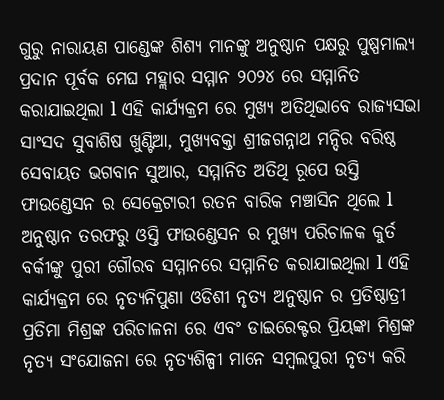ଗୁରୁ ନାରାୟଣ ପାଣ୍ଡେଙ୍କ ଶିଶ୍ୟ ମାନଙ୍କୁ ଅନୁଷ୍ଠାନ ପକ୍ଷରୁ ପୁଷ୍ପମାଲ୍ୟ ପ୍ରଦାନ ପୂର୍ବକ ମେଘ ମହ୍ଲାର ସମ୍ମାନ ୨୦୨୪ ରେ ସମ୍ମାନିତ କରାଯାଇଥିଲା l ଏହି କାର୍ଯ୍ୟକ୍ରମ ରେ ମୁଖ୍ୟ ଅତିଥିଭାବେ ରାଜ୍ୟସଭା ସାଂସଦ ସୁବାଶିଷ ଖୁଣ୍ଟିଆ, ମୁଖ୍ୟବକ୍ତା ଶ୍ରୀଜଗନ୍ନାଥ ମନ୍ଦିର ବରିଷ୍ଠ ସେବାୟତ ଭଗବାନ ସୁଆର, ସମ୍ମାନିତ ଅତିଥି ରୂପେ ଉସ୍ତି ଫାଉଣ୍ଡେସନ ର ସେକ୍ରେଟାରୀ ରତନ ବାରିକ ମଞ୍ଚାସିନ ଥିଲେ l ଅନୁଷ୍ଠାନ ତରଫରୁ ଓସ୍ତି ଫାଉଣ୍ଡେସନ ର ମୁଖ୍ୟ ପରିଚାଳକ କୁର୍ତ ବର୍କୀଙ୍କୁ ପୁରୀ ଗୌରବ ସମ୍ମାନରେ ସମ୍ମାନିତ କରାଯାଇଥିଲା l ଏହି କାର୍ଯ୍ୟକ୍ରମ ରେ ନୃତ୍ୟନିପୁଣା ଓଡିଶୀ ନୃତ୍ୟ ଅନୁଷ୍ଠାନ ର ପ୍ରତିଷ୍ଠାତ୍ରୀ ପ୍ରତିମା ମିଶ୍ରଙ୍କ ପରିଚାଳନା ରେ ଏବଂ ଡାଇରେକ୍ଟର ପ୍ରିୟଙ୍କା ମିଶ୍ରଙ୍କ ନୃତ୍ୟ ସଂଯୋଜନା ରେ ନୃତ୍ୟଶିଳ୍ପୀ ମାନେ ସମ୍ବଲପୁରୀ ନୃତ୍ୟ କରି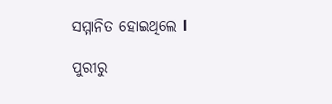ସମ୍ମାନିତ ହୋଇଥିଲେ l

ପୁରୀରୁ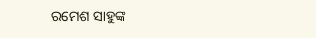ରମେଶ ସାହୁଙ୍କ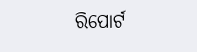ରିପୋର୍ଟ